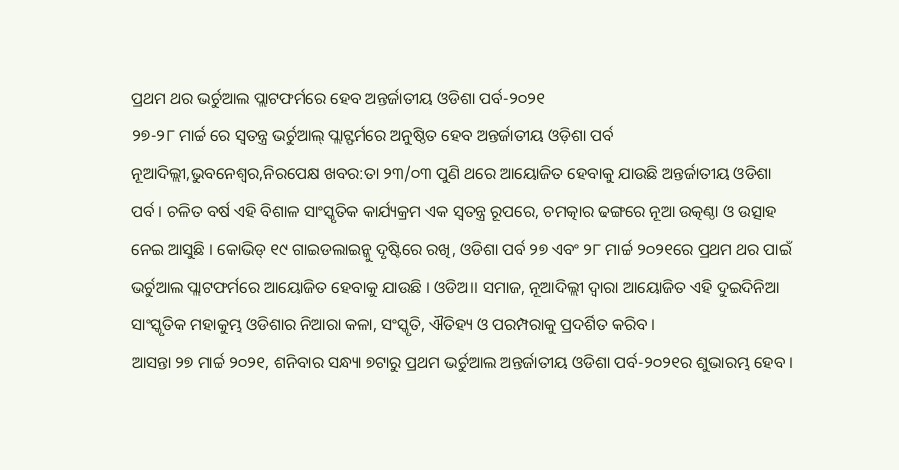ପ୍ରଥମ ଥର ଭର୍ଚୁଆଲ ପ୍ଲାଟଫର୍ମରେ ହେବ ଅନ୍ତର୍ଜାତୀୟ ଓଡିଶା ପର୍ବ-୨୦୨୧
୨୭-୨୮ ମାର୍ଚ୍ଚ ରେ ସ୍ୱତନ୍ତ୍ର ଭର୍ଚୁଆଲ୍ ପ୍ଲାଟ୍ଫର୍ମରେ ଅନୁଷ୍ଠିତ ହେବ ଅନ୍ତର୍ଜାତୀୟ ଓଡ଼ିଶା ପର୍ବ
ନୂଆଦିଲ୍ଲୀ,ଭୁବନେଶ୍ୱର,ନିରପେକ୍ଷ ଖବର:ତା ୨୩/୦୩ ପୁଣି ଥରେ ଆୟୋଜିତ ହେବାକୁ ଯାଉଛି ଅନ୍ତର୍ଜାତୀୟ ଓଡିଶା ପର୍ବ । ଚଳିତ ବର୍ଷ ଏହି ବିଶାଳ ସାଂସ୍କୃତିକ କାର୍ଯ୍ୟକ୍ରମ ଏକ ସ୍ୱତନ୍ତ୍ର ରୂପରେ, ଚମତ୍କାର ଢଙ୍ଗରେ ନୂଆ ଉତ୍କଣ୍ଠା ଓ ଉତ୍ସାହ ନେଇ ଆସୁଛି । କୋଭିଡ୍ ୧୯ ଗାଇଡଲାଇନ୍କୁ ଦୃଷ୍ଟିରେ ରଖି, ଓଡିଶା ପର୍ବ ୨୭ ଏବଂ ୨୮ ମାର୍ଚ୍ଚ ୨୦୨୧ରେ ପ୍ରଥମ ଥର ପାଇଁ ଭର୍ଚୁଆଲ ପ୍ଲାଟଫର୍ମରେ ଆୟୋଜିତ ହେବାକୁ ଯାଉଛି । ଓଡିଅ।। ସମାଜ, ନୂଆଦିଲ୍ଲୀ ଦ୍ୱାରା ଆୟୋଜିତ ଏହି ଦୁଇଦିନିଆ ସାଂସ୍କୃତିକ ମହାକୁମ୍ଭ ଓଡିଶାର ନିଆରା କଳା, ସଂସ୍କୃତି, ଐତିହ୍ୟ ଓ ପରମ୍ପରାକୁ ପ୍ରଦର୍ଶିତ କରିବ ।
ଆସନ୍ତା ୨୭ ମାର୍ଚ୍ଚ ୨୦୨୧, ଶନିବାର ସନ୍ଧ୍ୟା ୭ଟାରୁ ପ୍ରଥମ ଭର୍ଚୁଆଲ ଅନ୍ତର୍ଜାତୀୟ ଓଡିଶା ପର୍ବ-୨୦୨୧ର ଶୁଭାରମ୍ଭ ହେବ ।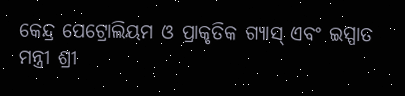କେନ୍ଦ୍ର ପେଟ୍ରୋଲିୟମ ଓ ପ୍ରାକୃତିକ ଗ୍ୟାସ୍ ଏବଂ ଇସ୍ପାତ ମନ୍ତ୍ରୀ ଶ୍ରୀ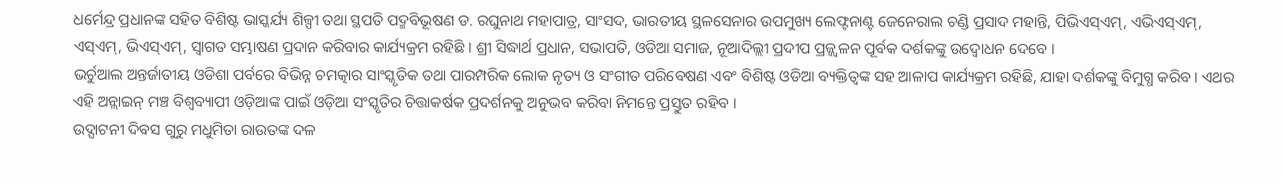ଧର୍ମେନ୍ଦ୍ର ପ୍ରଧାନଙ୍କ ସହିତ ବିଶିଷ୍ଟ ଭାସ୍କର୍ଯ୍ୟ ଶିଳ୍ପୀ ତଥା ସ୍ଥପତି ପଦ୍ମବିଭୂଷଣ ଡ. ରଘୁନାଥ ମହାପାତ୍ର, ସାଂସଦ, ଭାରତୀୟ ସ୍ଥଳସେନାର ଉପମୁଖ୍ୟ ଲେଫ୍ଟନାଣ୍ଟ ଜେନେରାଲ ଚଣ୍ଡି ପ୍ରସାଦ ମହାନ୍ତି, ପିଭିଏସ୍ଏମ୍, ଏଭିଏସ୍ଏମ୍, ଏସ୍ଏମ୍, ଭିଏସ୍ଏମ୍, ସ୍ୱାଗତ ସମ୍ଭାଷଣ ପ୍ରଦାନ କରିବାର କାର୍ଯ୍ୟକ୍ରମ ରହିଛି । ଶ୍ରୀ ସିଦ୍ଧାର୍ଥ ପ୍ରଧାନ, ସଭାପତି, ଓଡିଆ ସମାଜ, ନୂଆଦିଲ୍ଲୀ ପ୍ରଦୀପ ପ୍ରଜ୍ଜ୍ୱଳନ ପୂର୍ବକ ଦର୍ଶକଙ୍କୁ ଉଦ୍ବୋଧନ ଦେବେ ।
ଭର୍ଚୁଆଲ ଅନ୍ତର୍ଜାତୀୟ ଓଡିଶା ପର୍ବରେ ବିଭିନ୍ନ ଚମତ୍କାର ସାଂସ୍କୃତିକ ତଥା ପାରମ୍ପରିକ ଲୋକ ନୃତ୍ୟ ଓ ସଂଗୀତ ପରିବେଷଣ ଏବଂ ବିଶିଷ୍ଟ ଓଡିଆ ବ୍ୟକ୍ତିତ୍ୱଙ୍କ ସହ ଆଳାପ କାର୍ଯ୍ୟକ୍ରମ ରହିଛି, ଯାହା ଦର୍ଶକଙ୍କୁ ବିମୁଗ୍ଧ କରିବ । ଏଥର ଏହି ଅନ୍ଲାଇନ୍ ମଞ୍ଚ ବିଶ୍ୱବ୍ୟାପୀ ଓଡ଼ିଆଙ୍କ ପାଇଁ ଓଡ଼ିଆ ସଂସ୍କୃତିର ଚିତ୍ତାକର୍ଷକ ପ୍ରଦର୍ଶନକୁ ଅନୁଭବ କରିବା ନିମନ୍ତେ ପ୍ରସ୍ତୁତ ରହିବ ।
ଉଦ୍ଘାଟନୀ ଦିବସ ଗୁରୁ ମଧୁମିତା ରାଉତଙ୍କ ଦଳ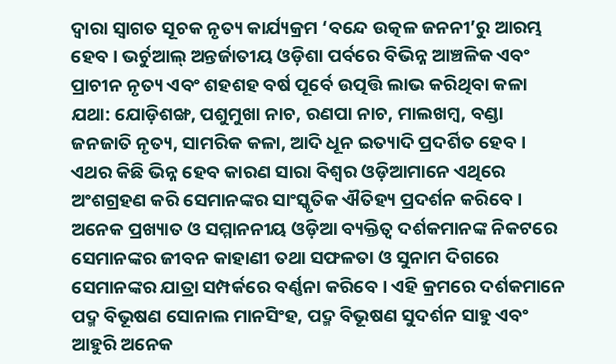ଦ୍ୱାରା ସ୍ୱାଗତ ସୂଚକ ନୃତ୍ୟ କାର୍ଯ୍ୟକ୍ରମ ‘ବନ୍ଦେ ଉତ୍କଳ ଜନନୀ’ରୁ ଆରମ୍ଭ ହେବ । ଭର୍ଚୁଆଲ୍ ଅନ୍ତର୍ଜାତୀୟ ଓଡ଼ିଶା ପର୍ବରେ ବିଭିନ୍ନ ଆଞ୍ଚଳିକ ଏବଂ ପ୍ରାଚୀନ ନୃତ୍ୟ ଏବଂ ଶହଶହ ବର୍ଷ ପୂର୍ବେ ଉତ୍ପତ୍ତି ଲାଭ କରିଥିବା କଳା ଯଥା: ଯୋଡ଼ିଶଙ୍ଖ, ପଶୁମୁଖା ନାଚ, ରଣପା ନାଚ, ମାଲଖମ୍ବ, ବଣ୍ଡା ଜନଜାତି ନୃତ୍ୟ, ସାମରିକ କଳା, ଆଦି ଧୂନ ଇତ୍ୟାଦି ପ୍ରଦର୍ଶିତ ହେବ । ଏଥର କିଛି ଭିନ୍ନ ହେବ କାରଣ ସାରା ବିଶ୍ୱର ଓଡ଼ିଆମାନେ ଏଥିରେ ଅଂଶଗ୍ରହଣ କରି ସେମାନଙ୍କର ସାଂସ୍କୃତିକ ଐତିହ୍ୟ ପ୍ରଦର୍ଶନ କରିବେ ।
ଅନେକ ପ୍ରଖ୍ୟାତ ଓ ସମ୍ମାନନୀୟ ଓଡ଼ିଆ ବ୍ୟକ୍ତିତ୍ୱ ଦର୍ଶକମାନଙ୍କ ନିକଟରେ ସେମାନଙ୍କର ଜୀବନ କାହାଣୀ ତଥା ସଫଳତା ଓ ସୁନାମ ଦିଗରେ ସେମାନଙ୍କର ଯାତ୍ରା ସମ୍ପର୍କରେ ବର୍ଣ୍ଣନା କରିବେ । ଏହି କ୍ରମରେ ଦର୍ଶକମାନେ ପଦ୍ମ ବିଭୂଷଣ ସୋନାଲ ମାନସିଂହ, ପଦ୍ମ ବିଭୂଷଣ ସୁଦର୍ଶନ ସାହୁ ଏବଂ ଆହୁରି ଅନେକ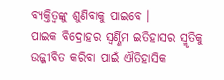ବ୍ୟକ୍ତିତ୍ୱଙ୍କୁ ଶୁଣିବାକୁ ପାଇବେ ।
ପାଇକ ବିଦ୍ରୋହର ସ୍ୱର୍ଣ୍ଣିମ ଇତିହାସର ସ୍ମୃତିକୁ ଉଜ୍ଜୀବିତ କରିବା ପାଇଁ ଐତିହାସିକ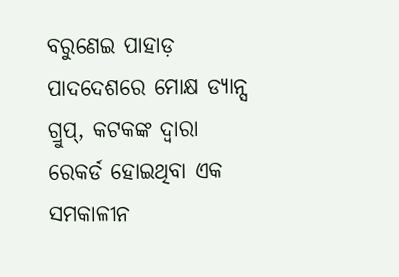ବରୁଣେଇ ପାହାଡ଼ ପାଦଦେଶରେ ମୋକ୍ଷ ଡ୍ୟାନ୍ସ ଗ୍ରୁପ୍, କଟକଙ୍କ ଦ୍ୱାରା ରେକର୍ଡ ହୋଇଥିବା ଏକ ସମକାଳୀନ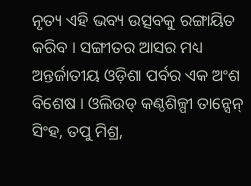ନୃତ୍ୟ ଏହି ଭବ୍ୟ ଉତ୍ସବକୁ ରଙ୍ଗାୟିତ କରିବ । ସଙ୍ଗୀତର ଆସର ମଧ୍ୟ ଅନ୍ତର୍ଜାତୀୟ ଓଡ଼ିଶା ପର୍ବର ଏକ ଅଂଶ ବିଶେଷ । ଓଲିଉଡ୍ କଣ୍ଠଶିଳ୍ପୀ ତାନ୍ସେନ୍ ସିଂହ, ତପୁ ମିଶ୍ର,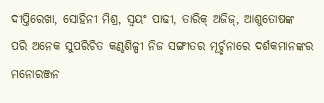ଦୀପ୍ତିରେଖା, ସୋହିନୀ ମିଶ୍ର, ସ୍ୱୟଂ ପାଢୀ, ତାରିକ୍ ଅଜିଜ୍, ଆଶୁତୋଷଙ୍କ ପରି ଅନେକ ସୁପରିଚିତ କଣ୍ଠଶିଳ୍ପୀ ନିଜ ସଙ୍ଗୀତର ମୂର୍ଚ୍ଛନାରେ ଦର୍ଶକମାନଙ୍କର ମନୋରଞ୍ଜନ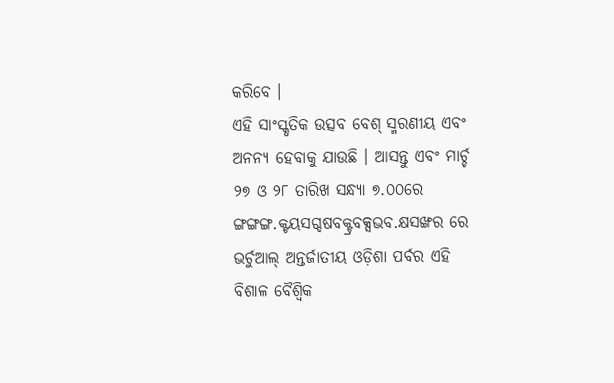କରିବେ ।
ଏହି ସାଂସ୍କୃତିକ ଉତ୍ସବ ବେଶ୍ ସ୍ମରଣୀୟ ଏବଂ ଅନନ୍ୟ ହେବାକୁ ଯାଉଛି । ଆସନ୍ତୁ ଏବଂ ମାର୍ଚ୍ଚ ୨୭ ଓ ୨୮ ତାରିଖ ସନ୍ଧ୍ୟା ୭.୦୦ରେ ଙ୍ଗଙ୍ଗଙ୍ଗ.କ୍ଟୟସଗ୍ଦଷବକ୍ଟ୍ରବକ୍ସଭବ.କ୍ଷସଙ୍ଖର ରେ ଭର୍ଚୁଆଲ୍ ଅନ୍ତର୍ଜାତୀୟ ଓଡ଼ିଶା ପର୍ବର ଏହି ବିଶାଳ ବୈଶ୍ୱିକ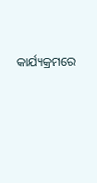କାର୍ଯ୍ୟକ୍ରମରେ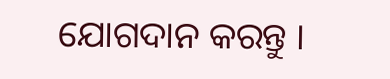ଯୋଗଦାନ କରନ୍ତୁ ।